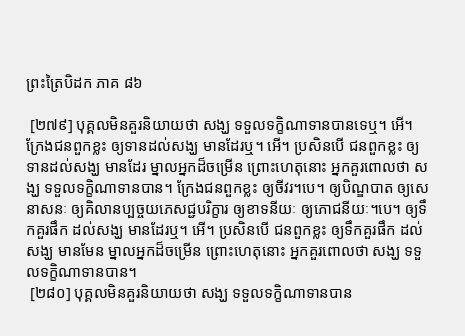ព្រះត្រៃបិដក ភាគ ៨៦

 [២៧៩] បុគ្គលមិនគួរនិយាយថា សង្ឃ ទទួលទក្ខិណាទានបានទេឬ។ អើ។ ក្រែងជនពួកខ្លះ ឲ្យទានដល់សង្ឃ មានដែរឬ។ អើ។ ប្រសិនបើ ជនពួកខ្លះ ឲ្យទានដល់សង្ឃ មានដែរ ម្នាលអ្នកដ៏ចម្រើន ព្រោះហេតុនោះ អ្នកគួរពោលថា សង្ឃ ទទួលទក្ខិណាទានបាន។ ក្រែងជនពួកខ្លះ ឲ្យចីវរ។បេ។ ឲ្យបិណ្ឌបាត ឲ្យសេនាសនៈ ឲ្យគិលានប្បច្ចយភេសជ្ជបរិក្ខារ ឲ្យខាទនីយៈ ឲ្យភោជនីយៈ។បេ។ ឲ្យទឹកគួរផឹក ដល់សង្ឃ មានដែរឬ។ អើ។ ប្រសិនបើ ជនពួកខ្លះ ឲ្យទឹកគួរផឹក ដល់សង្ឃ មានមែន ម្នាលអ្នកដ៏ចម្រើន ព្រោះហេតុនោះ អ្នកគួរពោលថា សង្ឃ ទទួលទក្ខិណាទានបាន។
 [២៨០] បុគ្គលមិនគួរនិយាយថា សង្ឃ ទទួលទក្ខិណាទានបាន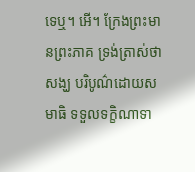ទេឬ។ អើ។ ក្រែងព្រះមានព្រះភាគ ទ្រង់ត្រាស់ថា សង្ឃ បរិបូណ៌ដោយសមាធិ ទទួលទក្ខិណាទា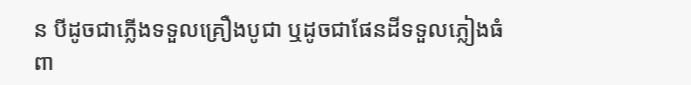ន បីដូចជាភ្លើងទទួលគ្រឿងបូជា ឬដូចជាផែនដីទទួលភ្លៀងធំ ពា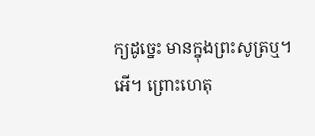ក្យដូច្នេះ មានក្នុងព្រះសូត្រឬ។ អើ។ ព្រោះហេតុ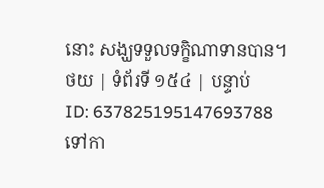នោះ សង្ឃទទួលទក្ខិណាទានបាន។
ថយ | ទំព័រទី ១៥៤ | បន្ទាប់
ID: 637825195147693788
ទៅកា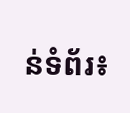ន់ទំព័រ៖